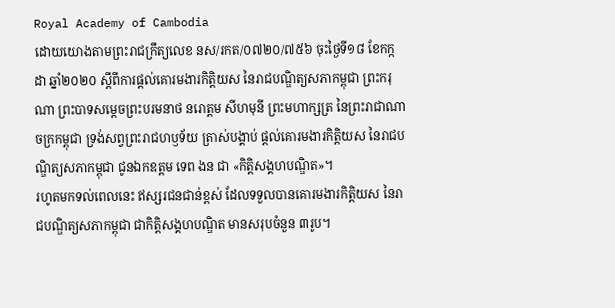Royal Academy of Cambodia
ដោយយោងតាមព្រះរាជក្រឹត្យលេខ នស/រកត/០៧២០/៧៥៦ ចុះថ្ងៃទី១៨ ខែកក្កដា ឆ្នាំ២០២០ ស្ដីពីការផ្ដល់គោរមងារកិត្តិយស នៃរាជបណ្ឌិត្យសភាកម្ពុជា ព្រះករុណា ព្រះបាទសម្ដេចព្រះបរមនាថ នរោត្ដម សីហមុនី ព្រះមហាក្សត្រ នៃព្រះរាជាណាចក្រកម្ពុជា ទ្រង់សព្វព្រះរាជហឫទ័យ ត្រាស់បង្គាប់ ផ្ដល់គោរមងារកិត្តិយស នៃរាជបណ្ឌិត្យសភាកម្ពុជា ជូនឯកឧត្ដម ទេព ងន ជា «កិត្តិសង្គហបណ្ឌិត»។
រហូតមកទល់ពេលនេះ ឥស្សរជនជាន់ខ្ពស់ ដែលទទួលបានគោរមងារកិត្តិយស នៃរាជបណ្ឌិត្យសភាកម្ពុជា ជាកិត្តិសង្គហបណ្ឌិត មានសរុបចំនួន ៣រូប។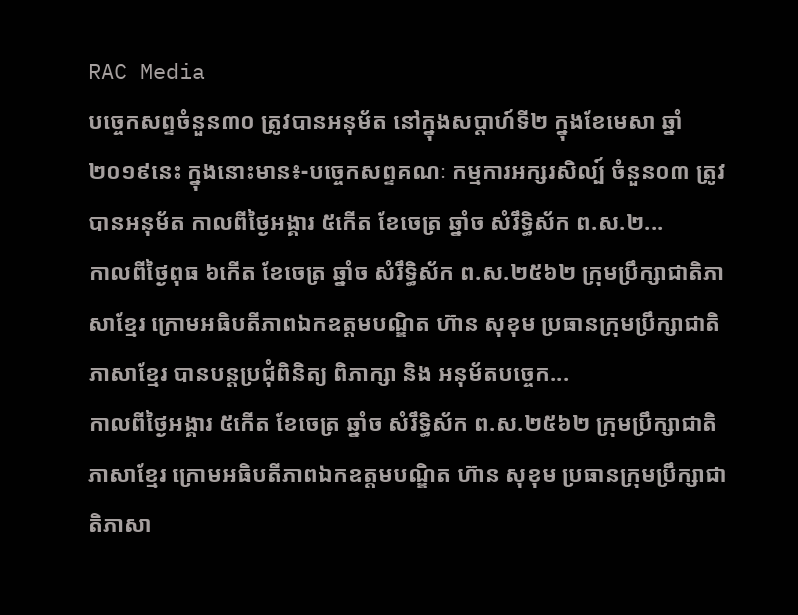RAC Media
បច្ចេកសព្ទចំនួន៣០ ត្រូវបានអនុម័ត នៅក្នុងសប្តាហ៍ទី២ ក្នុងខែមេសា ឆ្នាំ២០១៩នេះ ក្នុងនោះមាន៖-បច្ចេកសព្ទគណៈ កម្មការអក្សរសិល្ប៍ ចំនួន០៣ ត្រូវបានអនុម័ត កាលពីថ្ងៃអង្គារ ៥កើត ខែចេត្រ ឆ្នាំច សំរឹទ្ធិស័ក ព.ស.២...
កាលពីថ្ងៃពុធ ៦កេីត ខែចេត្រ ឆ្នាំច សំរឹទ្ធិស័ក ព.ស.២៥៦២ ក្រុមប្រឹក្សាជាតិភាសាខ្មែរ ក្រោមអធិបតីភាពឯកឧត្តមបណ្ឌិត ហ៊ាន សុខុម ប្រធានក្រុមប្រឹក្សាជាតិភាសាខ្មែរ បានបន្តប្រជុំពិនិត្យ ពិភាក្សា និង អនុម័តបច្ចេក...
កាលពីថ្ងៃអង្គារ ៥កេីត ខែចេត្រ ឆ្នាំច សំរឹទ្ធិស័ក ព.ស.២៥៦២ ក្រុមប្រឹក្សាជាតិភាសាខ្មែរ ក្រោមអធិបតីភាពឯកឧត្តមបណ្ឌិត ហ៊ាន សុខុម ប្រធានក្រុមប្រឹក្សាជាតិភាសា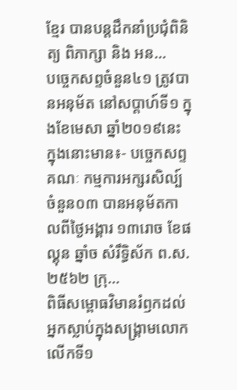ខ្មែរ បានបន្តដឹកនាំប្រជុំពិនិត្យ ពិភាក្សា និង អន...
បច្ចេកសព្ទចំនួន៤១ ត្រូវបានអនុម័ត នៅសប្តាហ៍ទី១ ក្នុងខែមេសា ឆ្នាំ២០១៩នេះ ក្នុងនោះមាន៖- បច្ចេកសព្ទគណៈ កម្មការអក្សរសិល្ប៍ ចំនួន០៣ បានអនុម័តកាលពីថ្ងៃអង្គារ ១៣រោច ខែផល្គុន ឆ្នាំច សំរឹទ្ធិស័ក ព.ស.២៥៦២ ក្រុ...
ពិធីសម្ពោធវិមានរំឭកដល់អ្នកស្លាប់ក្នុងសង្គ្រាមលោកលើកទី១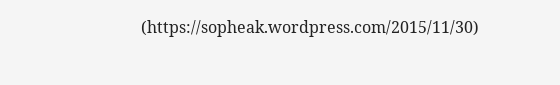(https://sopheak.wordpress.com/2015/11/30)